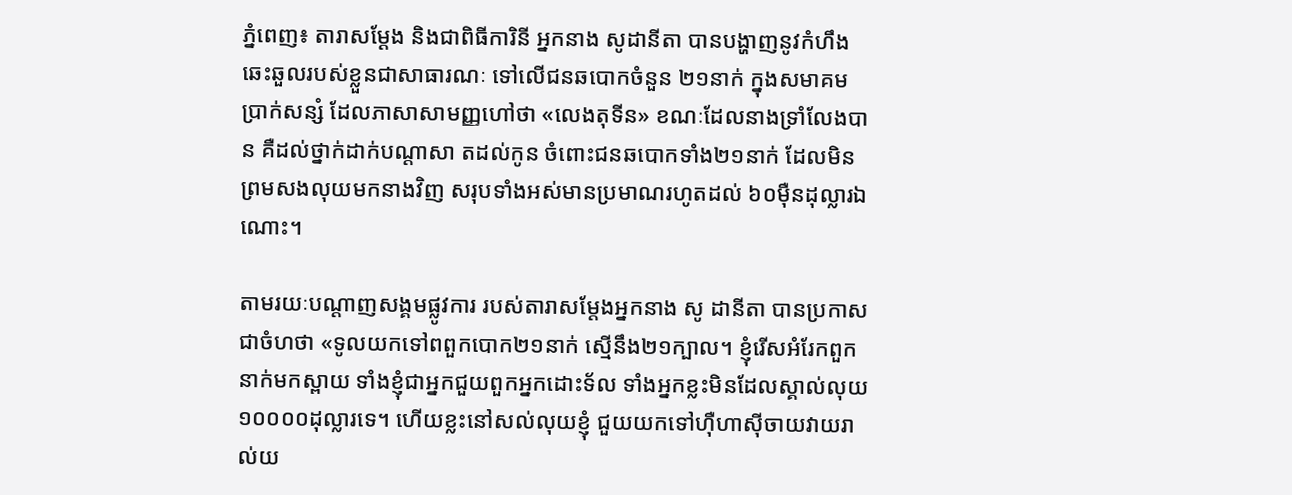ភ្នំពេញ៖ តារាសម្ដែង និងជាពិធីការិនី អ្នកនាង សូដានីតា បានបង្ហាញនូវកំហឹងឆេះឆួលរបស់ខ្លួនជាសាធារណៈ ទៅលើជនឆបោកចំនួន ២១នាក់ ក្នុងសមាគមប្រាក់សន្សំ ដែលភាសាសាមញ្ញហៅថា «លេងតុទីន» ខណៈដែលនាងទ្រាំលែងបាន គឺដល់ថ្នាក់ដាក់បណ្ដាសា តដល់កូន ចំពោះជនឆបោកទាំង២១នាក់ ដែលមិនព្រមសងលុយមកនាងវិញ សរុបទាំងអស់មានប្រមាណរហូតដល់ ៦០ម៉ឺនដុល្លារឯណោះ។

តាមរយៈបណ្ដាញសង្គមផ្លូវការ របស់តារាសម្តែងអ្នកនាង សូ ដានីតា បានប្រកាសជាចំហថា «ទូលយកទៅពពួកបោក២១នាក់ ស្មើនឹង២១ក្បាល។ ខ្ញុំរើសអំរែកពួកនាក់មកស្ពាយ ទាំងខ្ញុំជាអ្នកជួយពួកអ្នកដោះទ័ល ទាំងអ្នកខ្លះមិនដែលស្គាល់លុយ ១០០០០ដុល្លារទេ។ ហើយខ្លះនៅសល់លុយខ្ញុំ ជួយយកទៅហ៊ឺហាស៊ីចាយវាយរាល់យ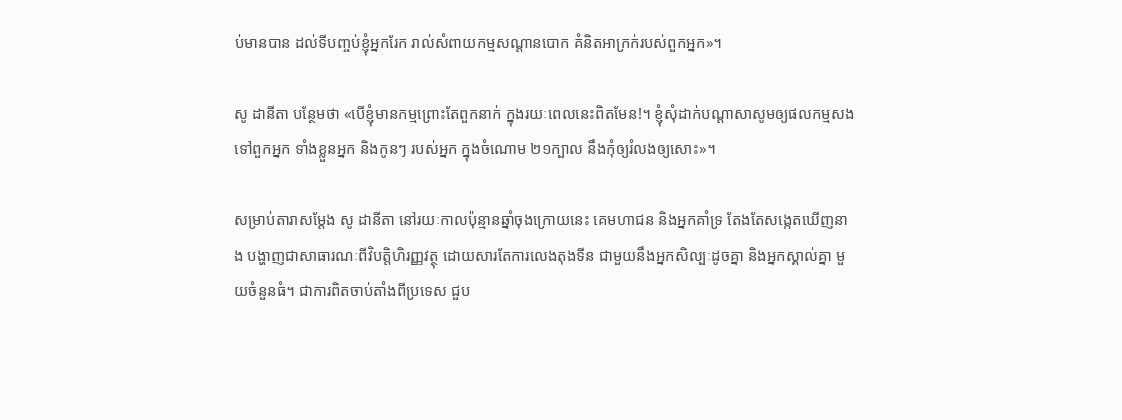ប់មានបាន ដល់ទីបញ្ចប់ខ្ញុំអ្នករែក រាល់សំពាយកម្មសណ្តានបោក គំនិតអាក្រក់របស់ពួកអ្នក»។

សូ ដានីតា បន្ថែមថា «បើខ្ញុំមានកម្មព្រោះតែពួកនាក់ ក្នុងរយៈពេលនេះពិតមែន!។ ខ្ញុំសុំដាក់បណ្តាសាសូមឲ្យផលកម្មសងទៅពួកអ្នក ទាំងខ្លួនអ្នក និងកូនៗ របស់អ្នក ក្នុងចំណោម ២១ក្បាល នឹងកុំឲ្យរំលងឲ្យសោះ»។

សម្រាប់តារាសម្ដែង សូ ដានីតា នៅរយៈកាលប៉ុន្មានឆ្នាំចុងក្រោយនេះ គេមហាជន និងអ្នកគាំទ្រ តែងតែសង្កេតឃើញនាង បង្ហាញជាសាធារណៈពីវិបត្តិហិរញ្ញវត្ថុ ដោយសារតែការលេងតុងទីន ជាមួយនឹងអ្នកសិល្បៈដូចគ្នា និងអ្នកស្គាល់គ្នា មួយចំនួនធំ។ ជាការពិតចាប់តាំងពីប្រទេស ជួប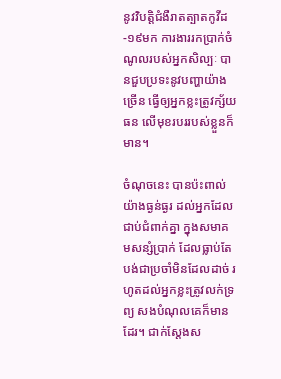នូវវិបត្តិជំងឺរាតត្បាតកូវីដ-១៩មក ការងាររកប្រាក់ចំណូលរបស់អ្នកសិល្បៈ បានជួបប្រទះនូវបញ្ហាយ៉ាងច្រើន ធ្វើឲ្យអ្នកខ្លះត្រូវក្ស័យធន លើមុខរបររបស់ខ្លួនក៏មាន។

ចំណុចនេះ បានប៉ះពាល់យ៉ាងធ្ងន់ធ្ងរ ដល់អ្នកដែលជាប់ជំពាក់គ្នា ក្នុងសមាគមសន្សំប្រាក់ ដែលធ្លាប់តែបង់ជាប្រចាំមិនដែលដាច់ រហូតដល់អ្នកខ្លះត្រូវលក់ទ្រព្យ សងបំណុលគេក៏មានដែរ។ ជាក់ស្ដែងស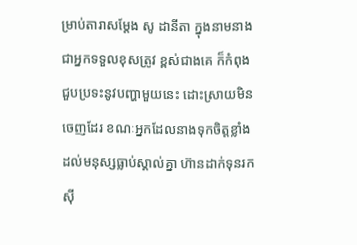ម្រាប់តារាសម្ដែង សូ ដានីតា ក្នុងនាមនាងជាអ្នកទទួលខុសត្រូវ ខ្ពស់ជាងគេ ក៏កំពុងជួបប្រទះនូវបញ្ហាមួយនេះ ដោះស្រាយមិនចេញដែរ ខណៈអ្នកដែលនាងទុកចិត្តខ្លាំង ដល់មនុស្សធ្លាប់ស្គាល់គ្នា ហ៊ានដាក់ទុនរកស៊ី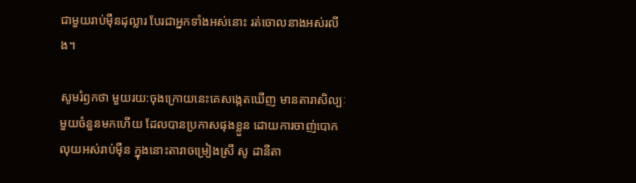ជាមួយរាប់ម៉ឺនដុល្លារ បែរជាអ្នកទាំងអស់នោះ រត់ចោលនាងអស់រលីង។

សូមរំឭកថា មួយរយ:ចុងក្រោយនេះគេសង្កេតឃើញ មានតារាសិល្បៈមួយចំនួនមកហើយ ដែលបានប្រកាសផុងខ្លួន ដោយការចាញ់បោកលុយអស់រាប់ម៉ឺន ក្នុងនោះតារាចម្រៀងស្រី សូ ដានីតា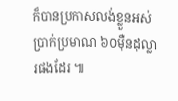ក៏បានប្រកាសលង់ខ្លួនអស់ប្រាក់ប្រមាណ ៦០ម៉ឺនដុល្លារផងដែរ ៕